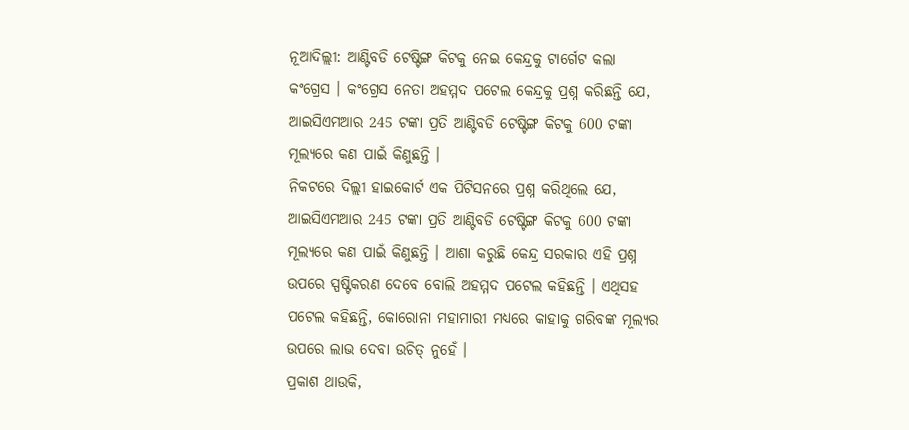ନୂଆଦିଲ୍ଲୀ: ଆଣ୍ଟିବଡି ଟେଷ୍ଟିଙ୍ଗ କିଟକୁ ନେଇ କେନ୍ଦ୍ରକୁ ଟାର୍ଗେଟ କଲା କଂଗ୍ରେସ । କଂଗ୍ରେସ ନେତା ଅହମ୍ମଦ ପଟେଲ କେନ୍ଦ୍ରକୁ ପ୍ରଶ୍ନ କରିଛନ୍ତି ଯେ, ଆଇସିଏମଆର 245 ଟଙ୍କା ପ୍ରତି ଆଣ୍ଟିବଡି ଟେଷ୍ଟିଙ୍ଗ କିଟକୁ 600 ଟଙ୍କା ମୂଲ୍ୟରେ କଣ ପାଇଁ କିଣୁଛନ୍ତି ।
ନିକଟରେ ଦିଲ୍ଲୀ ହାଇକୋର୍ଟ ଏକ ପିଟିସନରେ ପ୍ରଶ୍ନ କରିଥିଲେ ଯେ, ଆଇସିଏମଆର 245 ଟଙ୍କା ପ୍ରତି ଆଣ୍ଟିବଡି ଟେଷ୍ଟିଙ୍ଗ କିଟକୁ 600 ଟଙ୍କା ମୂଲ୍ୟରେ କଣ ପାଇଁ କିଣୁଛନ୍ତି । ଆଶା କରୁଛି କେନ୍ଦ୍ର ସରକାର ଏହି ପ୍ରଶ୍ନ ଉପରେ ସ୍ପଷ୍ଟିକରଣ ଦେବେ ବୋଲି ଅହମ୍ମଦ ପଟେଲ କହିଛନ୍ତି । ଏଥିସହ ପଟେଲ କହିଛନ୍ତି, କୋରୋନା ମହାମାରୀ ମଧ୍ୟରେ କାହାକୁ ଗରିବଙ୍କ ମୂଲ୍ୟର ଉପରେ ଲାଭ ଦେବା ଉଚିତ୍ ନୁହେଁ ।
ପ୍ରକାଶ ଥାଉକି,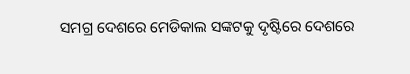ସମଗ୍ର ଦେଶରେ ମେଡିକାଲ ସଙ୍କଟକୁ ଦୃଷ୍ଟିରେ ଦେଶରେ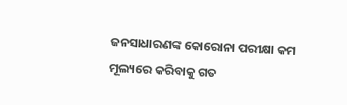ଜନସାଧାରଣଙ୍କ କୋରୋନା ପରୀକ୍ଷା କମ ମୂଲ୍ୟରେ କରିବାକୁ ଗତ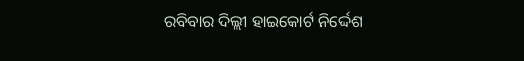ରବିବାର ଦିଲ୍ଲୀ ହାଇକୋର୍ଟ ନିର୍ଦ୍ଦେଶ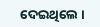ଦେଇଥିଲେ ।